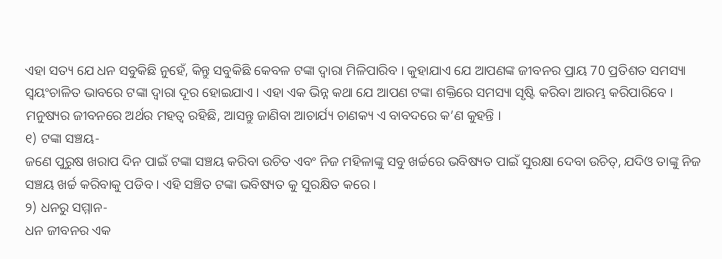ଏହା ସତ୍ୟ ଯେ ଧନ ସବୁକିଛି ନୁହେଁ, କିନ୍ତୁ ସବୁକିଛି କେବଳ ଟଙ୍କା ଦ୍ୱାରା ମିଳିପାରିବ । କୁହାଯାଏ ଯେ ଆପଣଙ୍କ ଜୀବନର ପ୍ରାୟ 70 ପ୍ରତିଶତ ସମସ୍ୟା ସ୍ୱୟଂଚାଳିତ ଭାବରେ ଟଙ୍କା ଦ୍ୱାରା ଦୂର ହୋଇଯାଏ । ଏହା ଏକ ଭିନ୍ନ କଥା ଯେ ଆପଣ ଟଙ୍କା ଶକ୍ତିରେ ସମସ୍ୟା ସୃଷ୍ଟି କରିବା ଆରମ୍ଭ କରିପାରିବେ । ମନୁଷ୍ୟର ଜୀବନରେ ଅର୍ଥର ମହତ୍ୱ ରହିଛି, ଆସନ୍ତୁ ଜାଣିବା ଆଚାର୍ଯ୍ୟ ଚାଣକ୍ୟ ଏ ବାବଦରେ କ’ଣ କୁହନ୍ତି ।
୧) ଟଙ୍କା ସଞ୍ଚୟ-
ଜଣେ ପୁରୁଷ ଖରାପ ଦିନ ପାଇଁ ଟଙ୍କା ସଞ୍ଚୟ କରିବା ଉଚିତ ଏବଂ ନିଜ ମହିଳାଙ୍କୁ ସବୁ ଖର୍ଚ୍ଚରେ ଭବିଷ୍ୟତ ପାଇଁ ସୁରକ୍ଷା ଦେବା ଉଚିତ୍, ଯଦିଓ ତାଙ୍କୁ ନିଜ ସଞ୍ଚୟ ଖର୍ଚ୍ଚ କରିବାକୁ ପଡିବ । ଏହି ସଞ୍ଚିତ ଟଙ୍କା ଭବିଷ୍ୟତ କୁ ସୁରକ୍ଷିତ କରେ ।
୨) ଧନରୁ ସମ୍ମାନ-
ଧନ ଜୀବନର ଏକ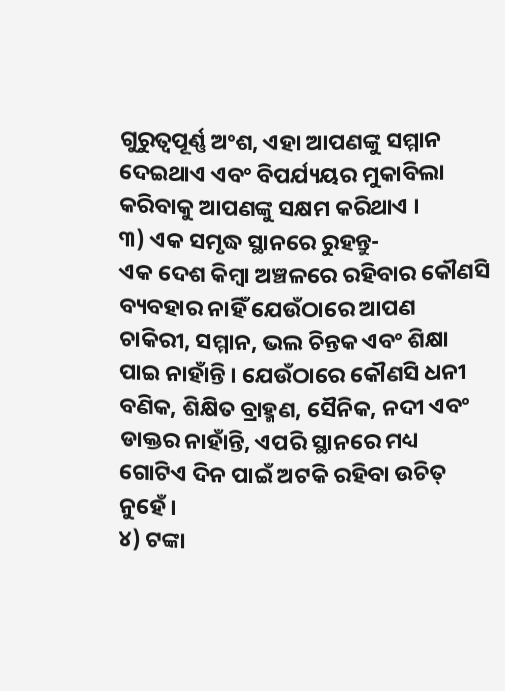ଗୁରୁତ୍ୱପୂର୍ଣ୍ଣ ଅଂଶ, ଏହା ଆପଣଙ୍କୁ ସମ୍ମାନ ଦେଇଥାଏ ଏବଂ ବିପର୍ଯ୍ୟୟର ମୁକାବିଲା କରିବାକୁ ଆପଣଙ୍କୁ ସକ୍ଷମ କରିଥାଏ ।
୩) ଏକ ସମୃଦ୍ଧ ସ୍ଥାନରେ ରୁହନ୍ତୁ-
ଏକ ଦେଶ କିମ୍ବା ଅଞ୍ଚଳରେ ରହିବାର କୌଣସି ବ୍ୟବହାର ନାହିଁ ଯେଉଁଠାରେ ଆପଣ ଚାକିରୀ, ସମ୍ମାନ, ଭଲ ଚିନ୍ତକ ଏବଂ ଶିକ୍ଷା ପାଇ ନାହାଁନ୍ତି । ଯେଉଁଠାରେ କୌଣସି ଧନୀ ବଣିକ, ଶିକ୍ଷିତ ବ୍ରାହ୍ମଣ, ସୈନିକ, ନଦୀ ଏବଂ ଡାକ୍ତର ନାହାଁନ୍ତି, ଏପରି ସ୍ଥାନରେ ମଧ୍ୟ ଗୋଟିଏ ଦିନ ପାଇଁ ଅଟକି ରହିବା ଉଚିତ୍ ନୁହେଁ ।
୪) ଟଙ୍କା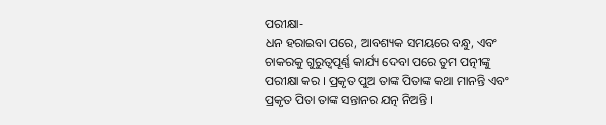ପରୀକ୍ଷା-
ଧନ ହରାଇବା ପରେ, ଆବଶ୍ୟକ ସମୟରେ ବନ୍ଧୁ, ଏବଂ ଚାକରକୁ ଗୁରୁତ୍ୱପୂର୍ଣ୍ଣ କାର୍ଯ୍ୟ ଦେବା ପରେ ତୁମ ପତ୍ନୀଙ୍କୁ ପରୀକ୍ଷା କର । ପ୍ରକୃତ ପୁଅ ତାଙ୍କ ପିତାଙ୍କ କଥା ମାନନ୍ତି ଏବଂ ପ୍ରକୃତ ପିତା ତାଙ୍କ ସନ୍ତାନର ଯତ୍ନ ନିଅନ୍ତି ।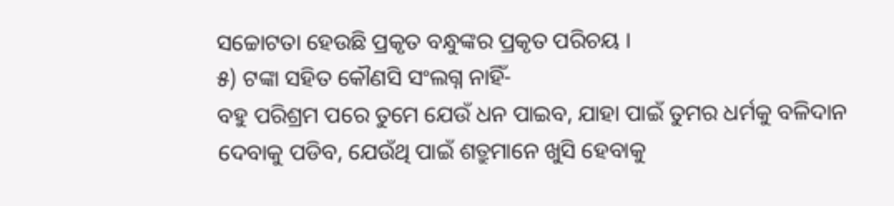ସଚ୍ଚୋଟତା ହେଉଛି ପ୍ରକୃତ ବନ୍ଧୁଙ୍କର ପ୍ରକୃତ ପରିଚୟ ।
୫) ଟଙ୍କା ସହିତ କୌଣସି ସଂଲଗ୍ନ ନାହିଁ-
ବହୁ ପରିଶ୍ରମ ପରେ ତୁମେ ଯେଉଁ ଧନ ପାଇବ, ଯାହା ପାଇଁ ତୁମର ଧର୍ମକୁ ବଳିଦାନ ଦେବାକୁ ପଡିବ, ଯେଉଁଥି ପାଇଁ ଶତ୍ରୁମାନେ ଖୁସି ହେବାକୁ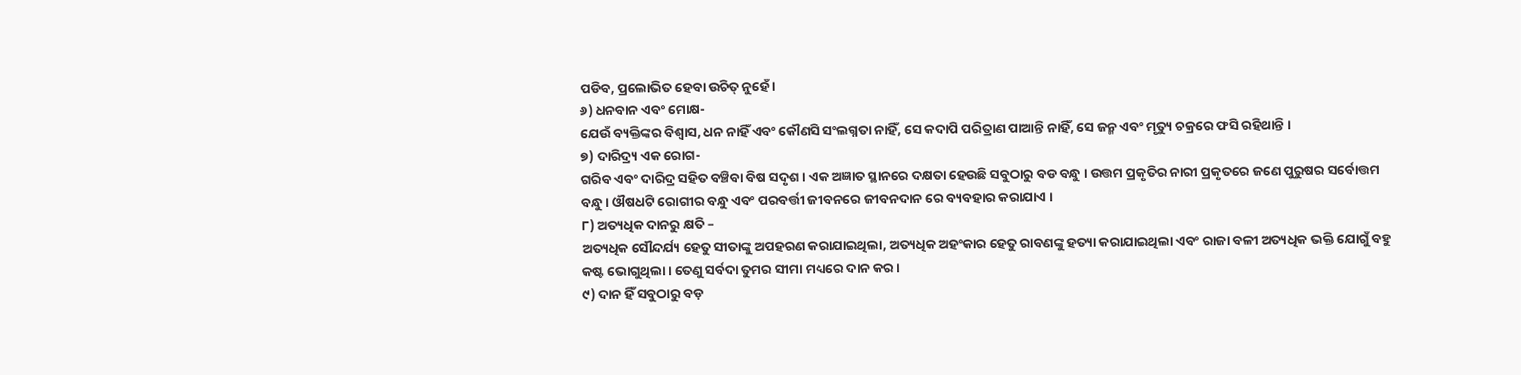ପଡିବ, ପ୍ରଲୋଭିତ ହେବା ଉଚିତ୍ ନୁହେଁ ।
୬) ଧନବାନ ଏବଂ ମୋକ୍ଷ-
ଯେଉଁ ବ୍ୟକ୍ତିଙ୍କର ବିଶ୍ୱାସ, ଧନ ନାହିଁ ଏବଂ କୌଣସି ସଂଲଗ୍ନତା ନାହିଁ, ସେ କଦାପି ପରିତ୍ରାଣ ପାଆନ୍ତି ନାହିଁ, ସେ ଜନ୍ମ ଏବଂ ମୃତ୍ୟୁ ଚକ୍ରରେ ଫସି ରହିଥାନ୍ତି ।
୭) ଦାରିଦ୍ର୍ୟ ଏକ ରୋଗ-
ଗରିବ ଏବଂ ଦାରିଦ୍ର ସହିତ ବଞ୍ଚିବା ବିଷ ସଦୃଶ । ଏକ ଅଜ୍ଞାତ ସ୍ଥାନରେ ଦକ୍ଷତା ହେଉଛି ସବୁଠାରୁ ବଡ ବନ୍ଧୁ । ଉତ୍ତମ ପ୍ରକୃତିର ନାରୀ ପ୍ରକୃତରେ ଜଣେ ପୁରୁଷର ସର୍ବୋତ୍ତମ ବନ୍ଧୁ । ଔଷଧଟି ରୋଗୀର ବନ୍ଧୁ ଏବଂ ପରବର୍ତ୍ତୀ ଜୀବନରେ ଜୀବନଦାନ ରେ ବ୍ୟବହାର କରାଯାଏ ।
୮) ଅତ୍ୟଧିକ ଦାନରୁ କ୍ଷତି –
ଅତ୍ୟଧିକ ସୌନ୍ଦର୍ଯ୍ୟ ହେତୁ ସୀତାଙ୍କୁ ଅପହରଣ କରାଯାଇଥିଲା, ଅତ୍ୟଧିକ ଅହଂକାର ହେତୁ ରାବଣଙ୍କୁ ହତ୍ୟା କରାଯାଇଥିଲା ଏବଂ ରାଜା ବଳୀ ଅତ୍ୟଧିକ ଭକ୍ତି ଯୋଗୁଁ ବହୁ କଷ୍ଟ ଭୋଗୁଥିଲା । ତେଣୁ ସର୍ବଦା ତୁମର ସୀମା ମଧ୍ୟରେ ଦାନ କର ।
୯) ଦାନ ହିଁ ସବୁଠାରୁ ବଡ଼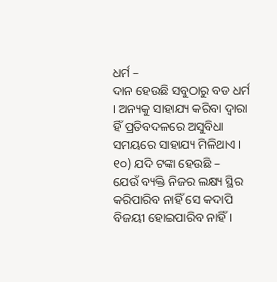ଧର୍ମ –
ଦାନ ହେଉଛି ସବୁଠାରୁ ବଡ ଧର୍ମ । ଅନ୍ୟକୁ ସାହାଯ୍ୟ କରିବା ଦ୍ୱାରା ହିଁ ପ୍ରତିବଦଳରେ ଅସୁବିଧା ସମୟରେ ସାହାଯ୍ୟ ମିଳିଥାଏ ।
୧୦) ଯଦି ଟଙ୍କା ହେଉଛି –
ଯେଉଁ ବ୍ୟକ୍ତି ନିଜର ଲକ୍ଷ୍ୟ ସ୍ଥିର କରିପାରିବ ନାହିଁ ସେ କଦାପି ବିଜୟୀ ହୋଇପାରିବ ନାହିଁ ।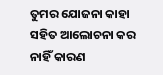ତୁମର ଯୋଜନା କାହା ସହିତ ଆଲୋଚନା କର ନାହିଁ କାରଣ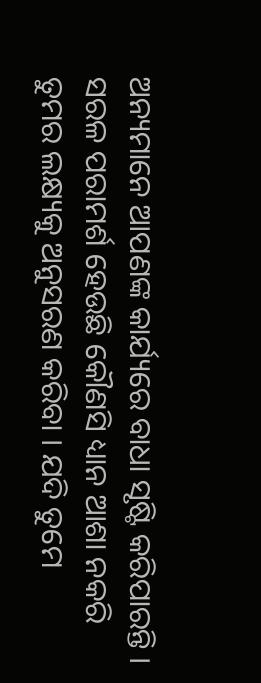ଅନ୍ୟମାନେ ଆପଣଙ୍କ କାର୍ଯ୍ୟରେ ବାଧା ସୃଷ୍ଟି କରିପାରନ୍ତି । ସରଳ ପରାମର୍ଶ ହେଉଛି କୌଣସି ଧ୍ୟାନ ଆଶା ନକରି ତୁମର ଲକ୍ଷ୍ୟକୁ ଅନୁସରଣ କରିବା । ଯଦି ତୁମେ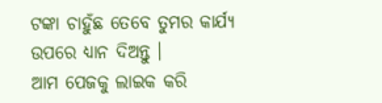ଟଙ୍କା ଚାହୁଁଛ ତେବେ ତୁମର କାର୍ଯ୍ୟ ଉପରେ ଧ୍ୟାନ ଦିଅନ୍ତୁ ।
ଆମ ପେଜକୁ ଲାଇକ କରି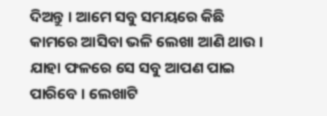ଦିଅନ୍ତୁ । ଆମେ ସବୁ ସମୟରେ କିଛି କାମରେ ଆସିବା ଭଳି ଲେଖା ଆଣି ଥାଉ । ଯାହା ଫଳରେ ସେ ସବୁ ଆପଣ ପାଇ ପାରିବେ । ଲେଖାଟି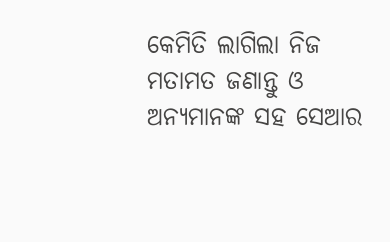କେମିତି ଲାଗିଲା ନିଜ ମତାମତ ଜଣାନ୍ତୁ ଓ ଅନ୍ୟମାନଙ୍କ ସହ ସେଆର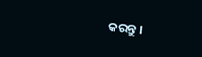କରନ୍ତୁ ।